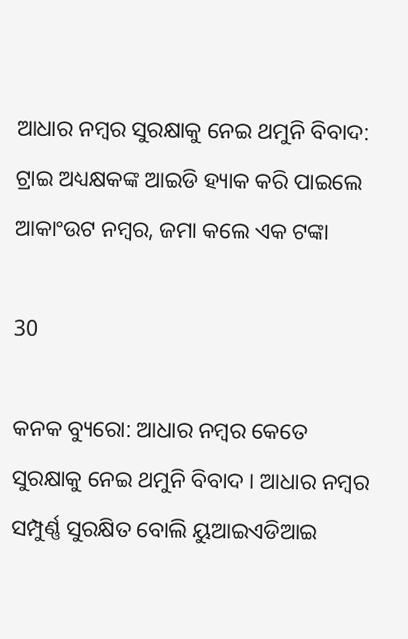ଆଧାର ନମ୍ବର ସୁରକ୍ଷାକୁ ନେଇ ଥମୁନି ବିବାଦ: ଟ୍ରାଇ ଅଧ୍ୟକ୍ଷକଙ୍କ ଆଇଡି ହ୍ୟାକ କରି ପାଇଲେ ଆକାଂଉଟ ନମ୍ବର, ଜମା କଲେ ଏକ ଟଙ୍କା

30

କନକ ବ୍ୟୁରୋ: ଆଧାର ନମ୍ବର କେତେ ସୁରକ୍ଷାକୁ ନେଇ ଥମୁନି ବିବାଦ । ଆଧାର ନମ୍ବର ସମ୍ପୁର୍ଣ୍ଣ ସୁରକ୍ଷିତ ବୋଲି ୟୁଆଇଏଡିଆଇ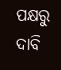ପକ୍ଷରୁ ଦାବି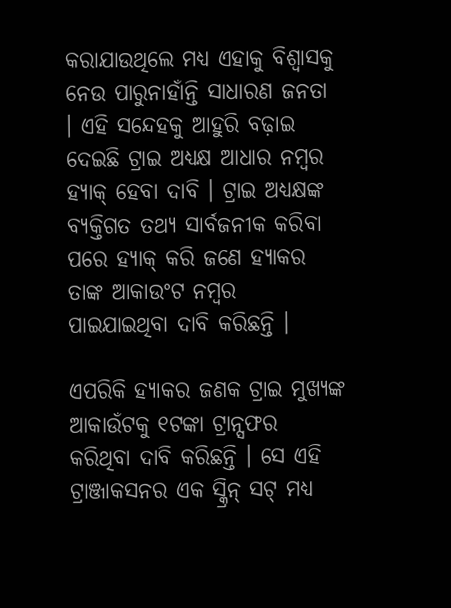କରାଯାଉଥିଲେ ମଧ୍ୟ ଏହାକୁ ବିଶ୍ୱାସକୁ ନେଉ ପାରୁନାହାଁନ୍ତି ସାଧାରଣ ଜନତା । ଏହି ସନ୍ଦେହକୁ ଆହୁରି ବଢ଼ାଇ ଦେଇଛି ଟ୍ରାଇ ଅଧ୍ୟକ୍ଷ ଆଧାର ନମ୍ବର ହ୍ୟାକ୍ ହେବା ଦାବି । ଟ୍ରାଇ ଅଧ୍ୟକ୍ଷଙ୍କ ବ୍ୟକ୍ତିଗତ ତଥ୍ୟ ସାର୍ବଜନୀକ କରିବା ପରେ ହ୍ୟାକ୍ କରି ଜଣେ ହ୍ୟାକର ତାଙ୍କ ଆକାଉଂଟ ନମ୍ବର ପାଇଯାଇଥିବା ଦାବି କରିଛନ୍ତି ।

ଏପରିକି ହ୍ୟାକର ଜଣକ ଟ୍ରାଇ ମୁଖ୍ୟଙ୍କ ଆକାଉଁଟକୁ ୧ଟଙ୍କା ଟ୍ରାନ୍ସଫର କରିଥିବା ଦାବି କରିଛନ୍ତି । ସେ ଏହି ଟ୍ରାଞ୍ଜାକସନର ଏକ ସ୍କ୍ରିନ୍ ସଟ୍ ମଧ୍ୟ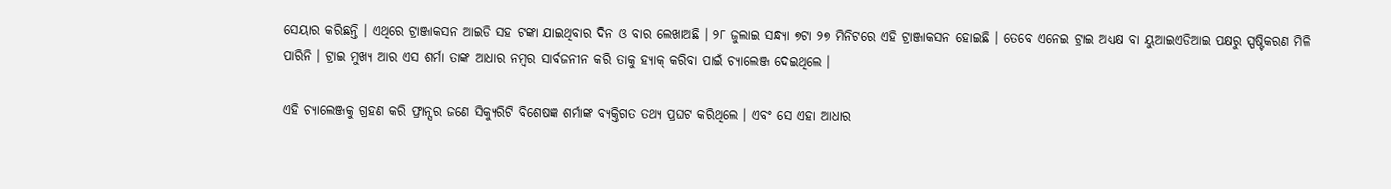ସେୟାର କରିଛନ୍ତି । ଏଥିରେ ଟ୍ରାଞ୍ଜାକସନ ଆଇଡି ସହ ଟଙ୍କା ଯାଇଥିବାର ଦିନ ଓ ବାର ଲେଖାଅଛି । ୨୮ ଜୁଲାଇ ସନ୍ଧ୍ୟା ୭ଟା ୨୭ ମିନିଟରେ ଏହି ଟ୍ରାଞ୍ଜାକସନ ହୋଇଛି । ତେବେ ଏନେଇ ଟ୍ରାଇ ଅଧ୍ୟକ୍ଷ ବା ୟୁଆଇଏଡିଆଇ ପକ୍ଷରୁ ସ୍ପଷ୍ଟିକରଣ ମିଳି ପାରିନି । ଟ୍ରାଇ ମୁଖ୍ୟ ଆର ଏସ ଶର୍ମା ତାଙ୍କ ଆଧାର ନମ୍ବର ସାର୍ବଜନୀନ କରି ତାକୁ ହ୍ୟାକ୍ କରିବା ପାଇଁ ଚ୍ୟାଲେଞ୍ଜ ଦେଇଥିଲେ ।

ଏହି ଚ୍ୟାଲେଞ୍ଜକୁ ଗ୍ରହଣ କରି ଫ୍ରାନ୍ସର ଜଣେ ସିକ୍ୟୁରିଟି ବିଶେଷଜ୍ଞ ଶର୍ମାଙ୍କ ବ୍ୟକ୍ତିଗତ ତଥ୍ୟ ପ୍ରଘଟ କରିଥିଲେ । ଏବଂ ସେ ଏହା ଆଧାର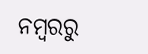ନମ୍ବରରୁ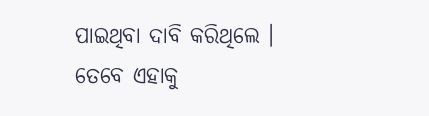ପାଇଥିବା ଦାବି କରିଥିଲେ । ତେବେ ଏହାକୁ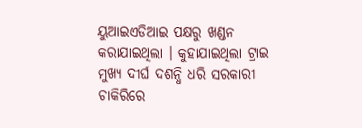ୟୁଆଇଏଡିଆଇ ପକ୍ଷରୁ ଖଣ୍ଡନ କରାଯାଇଥିଲା । କୁହାଯାଇଥିଲା ଟ୍ରାଇ ମୁଖ୍ୟ ଦୀର୍ଘ ଦଶନ୍ଧି ଧରି ସରକାରୀ ଚାକିରିରେ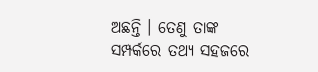ଅଛନ୍ତି । ତେଣୁ ତାଙ୍କ ସମ୍ପର୍କରେ ତଥ୍ୟ ସହଜରେ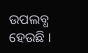ଉପଲବ୍ଧ ହେଉଛି ।